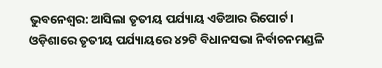ଭୁବନେଶ୍ବର: ଆସିଲା ତୃତୀୟ ପର୍ଯ୍ୟାୟ ଏଡିଆର ରିପୋର୍ଟ । ଓଡ଼ିଶାରେ ତୃତୀୟ ପର୍ଯ୍ୟାୟରେ ୪୨ଟି ବିଧାନସଭା ନିର୍ବାଚନମଣ୍ଡଳି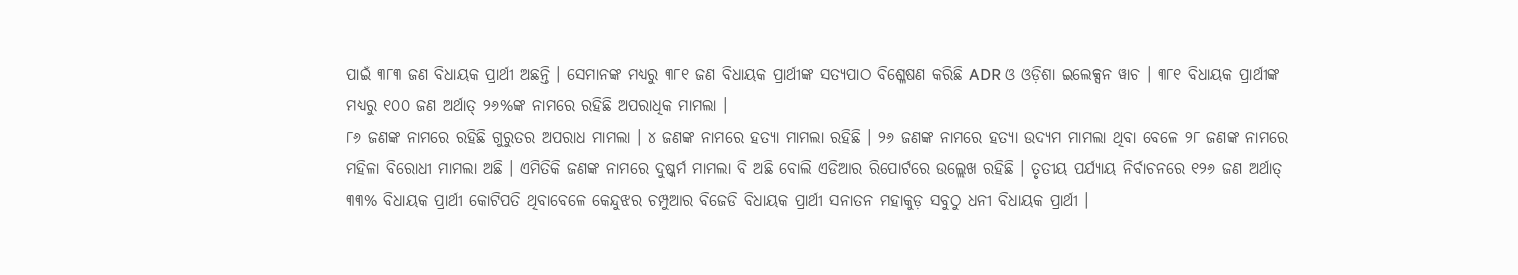ପାଇଁ ୩୮୩ ଜଣ ବିଧାୟକ ପ୍ରାର୍ଥୀ ଅଛନ୍ତି । ସେମାନଙ୍କ ମଧ୍ୟରୁ ୩୮୧ ଜଣ ବିଧାୟକ ପ୍ରାର୍ଥୀଙ୍କ ସତ୍ୟପାଠ ବିଶ୍ଳେଷଣ କରିଛି ADR ଓ ଓଡ଼ିଶା ଇଲେକ୍ସନ ୱାଚ । ୩୮୧ ବିଧାୟକ ପ୍ରାର୍ଥୀଙ୍କ ମଧ୍ୟରୁ ୧୦୦ ଜଣ ଅର୍ଥାତ୍ ୨୬%ଙ୍କ ନାମରେ ରହିଛି ଅପରାଧିକ ମାମଲା ।
୮୬ ଜଣଙ୍କ ନାମରେ ରହିଛି ଗୁରୁତର ଅପରାଧ ମାମଲା । ୪ ଜଣଙ୍କ ନାମରେ ହତ୍ୟା ମାମଲା ରହିଛି । ୨୬ ଜଣଙ୍କ ନାମରେ ହତ୍ୟା ଉଦ୍ୟମ ମାମଲା ଥିବା ବେଳେ ୨୮ ଜଣଙ୍କ ନାମରେ ମହିଳା ବିରୋଧୀ ମାମଲା ଅଛି । ଏମିତିକି ଜଣଙ୍କ ନାମରେ ଦୁଷ୍କର୍ମ ମାମଲା ବି ଅଛି ବୋଲି ଏଡିଆର ରିପୋର୍ଟରେ ଉଲ୍ଲେଖ ରହିଛି । ତୃତୀୟ ପର୍ଯ୍ୟାୟ ନିର୍ବାଚନରେ ୧୨୬ ଜଣ ଅର୍ଥାତ୍ ୩୩% ବିଧାୟକ ପ୍ରାର୍ଥୀ କୋଟିପତି ଥିବାବେଳେ କେନ୍ଦୁଝର ଚମ୍ପୁଆର ବିଜେଡି ବିଧାୟକ ପ୍ରାର୍ଥୀ ସନାତନ ମହାକୁଡ଼ ସବୁଠୁ ଧନୀ ବିଧାୟକ ପ୍ରାର୍ଥୀ ।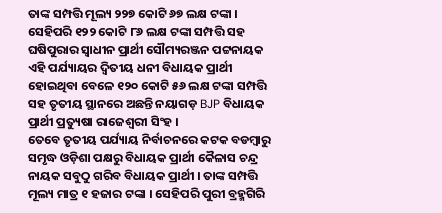ତାଙ୍କ ସମ୍ପତ୍ତି ମୂଲ୍ୟ ୨୨୭ କୋଟି ୬୭ ଲକ୍ଷ ଟଙ୍କା । ସେହିପରି ୧୨୨ କୋଟି ୮୬ ଲକ୍ଷ ଟଙ୍କା ସମ୍ପତ୍ତି ସହ ଘଷିପୁରାର ସ୍ଵାଧୀନ ପ୍ରାର୍ଥୀ ସୌମ୍ୟରଞ୍ଜନ ପଟ୍ଟନାୟକ ଏହି ପର୍ଯ୍ୟାୟର ଦ୍ୱିତୀୟ ଧନୀ ବିଧାୟକ ପ୍ରାର୍ଥୀ ହୋଇଥିବା ବେଳେ ୧୨୦ କୋଟି ୫୬ ଲକ୍ଷ ଟଙ୍କା ସମ୍ପତ୍ତି ସହ ତୃତୀୟ ସ୍ଥାନରେ ଅଛନ୍ତି ନୟାଗଡ଼ BJP ବିଧାୟକ ପ୍ରାର୍ଥୀ ପ୍ରତ୍ୟୁଷା ରାଜେଶ୍ୱରୀ ସିଂହ ।
ତେବେ ତୃତୀୟ ପର୍ଯ୍ୟାୟ ନିର୍ବାଚନରେ କଟକ ବଡମ୍ବାରୁ ସମୃଦ୍ଧ ଓଡ଼ିଶା ପକ୍ଷରୁ ବିଧାୟକ ପ୍ରାର୍ଥୀ କୈଳାସ ଚନ୍ଦ୍ର ନାୟକ ସବୁଠୁ ଗରିବ ବିଧାୟକ ପ୍ରାର୍ଥୀ । ତାଙ୍କ ସମ୍ପତ୍ତି ମୂଲ୍ୟ ମାତ୍ର ୧ ହଜାର ଟଙ୍କା । ସେହିପରି ପୁରୀ ବ୍ରହ୍ମଗିରି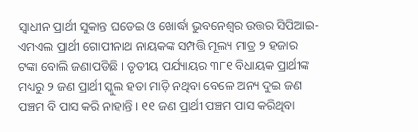ସ୍ୱାଧୀନ ପ୍ରାର୍ଥୀ ସୁକାନ୍ତ ଘଡେଇ ଓ ଖୋର୍ଦ୍ଧା ଭୁବନେଶ୍ଵର ଉତ୍ତର ସିପିଆଇ-ଏମଏଲ ପ୍ରାର୍ଥୀ ଗୋପୀନାଥ ନାୟକଙ୍କ ସମ୍ପତ୍ତି ମୂଲ୍ୟ ମାତ୍ର ୨ ହଜାର ଟଙ୍କା ବୋଲି ଜଣାପଡିଛି । ତୃତୀୟ ପର୍ଯ୍ୟାୟର ୩୮୧ ବିଧାୟକ ପ୍ରାର୍ଥୀଙ୍କ ମଧ୍ୟରୁ ୨ ଜଣ ପ୍ରାର୍ଥୀ ସ୍କୁଲ ହତା ମାଡ଼ି ନଥିବା ବେଳେ ଅନ୍ୟ ଦୁଇ ଜଣ ପଞ୍ଚମ ବି ପାସ କରି ନାହାନ୍ତି । ୧୧ ଜଣ ପ୍ରାର୍ଥୀ ପଞ୍ଚମ ପାସ କରିଥିବା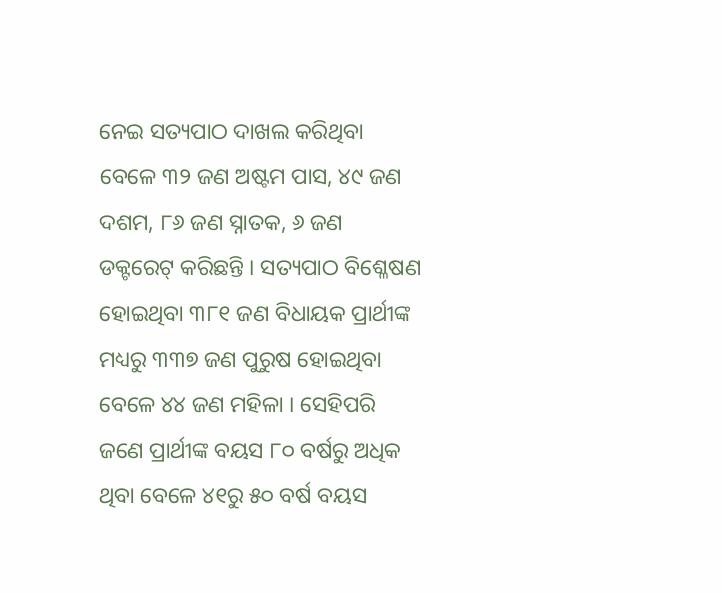ନେଇ ସତ୍ୟପାଠ ଦାଖଲ କରିଥିବା ବେଳେ ୩୨ ଜଣ ଅଷ୍ଟମ ପାସ, ୪୯ ଜଣ ଦଶମ, ୮୬ ଜଣ ସ୍ନାତକ, ୬ ଜଣ ଡକ୍ଟରେଟ୍ କରିଛନ୍ତି । ସତ୍ୟପାଠ ବିଶ୍ଳେଷଣ ହୋଇଥିବା ୩୮୧ ଜଣ ବିଧାୟକ ପ୍ରାର୍ଥୀଙ୍କ ମଧ୍ୟରୁ ୩୩୭ ଜଣ ପୁରୁଷ ହୋଇଥିବା ବେଳେ ୪୪ ଜଣ ମହିଳା । ସେହିପରି ଜଣେ ପ୍ରାର୍ଥୀଙ୍କ ବୟସ ୮୦ ବର୍ଷରୁ ଅଧିକ ଥିବା ବେଳେ ୪୧ରୁ ୫୦ ବର୍ଷ ବୟସ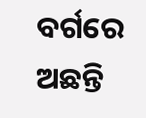ବର୍ଗରେ ଅଛନ୍ତି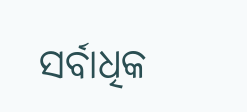ସର୍ବାଧିକ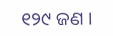୧୨୯ ଜଣ ।